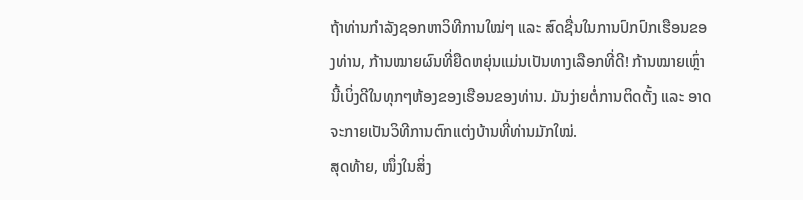ຖ້າທ່ານກໍາລັງຊອກຫາວິທີການໃໝ່ໆ ແລະ ສົດຊື່ນໃນການປົກປົກເຮືອນຂອງທ່ານ, ກ້ານໝາຍຜົນທີ່ຍືດຫຍຸ່ນແມ່ນເປັນທາງເລືອກທີ່ດີ! ກ້ານໝາຍເຫຼົ່ານີ້ເບິ່ງດີໃນທຸກໆຫ້ອງຂອງເຮືອນຂອງທ່ານ. ມັນງ່າຍຕໍ່ການຕິດຕັ້ງ ແລະ ອາດຈະກາຍເປັນວິທີການຕົກແຕ່ງບ້ານທີ່ທ່ານມັກໃໝ່.
ສຸດທ້າຍ, ໜຶ່ງໃນສິ່ງ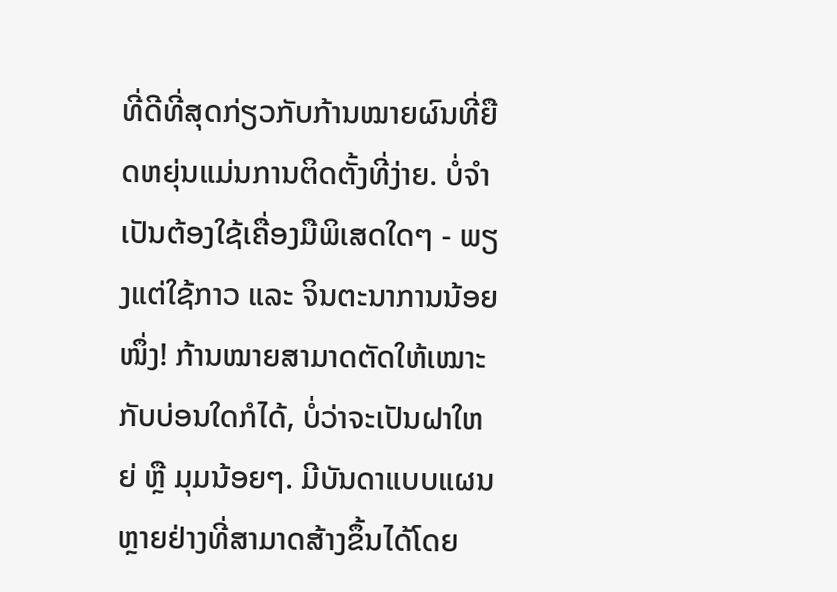ທີ່ດີທີ່ສຸດກ່ຽວກັບກ້ານໝາຍຜົນທີ່ຍືດຫຍຸ່ນແມ່ນການຕິດຕັ້ງທີ່ງ່າຍ. ບໍ່ຈໍາເປັນຕ້ອງໃຊ້ເຄື່ອງມືພິເສດໃດໆ - ພຽງແຕ່ໃຊ້ກາວ ແລະ ຈິນຕະນາການນ້ອຍໜຶ່ງ! ກ້ານໝາຍສາມາດຕັດໃຫ້ເໝາະກັບບ່ອນໃດກໍໄດ້, ບໍ່ວ່າຈະເປັນຝາໃຫຍ່ ຫຼື ມຸມນ້ອຍໆ. ມີບັນດາແບບແຜນຫຼາຍຢ່າງທີ່ສາມາດສ້າງຂຶ້ນໄດ້ໂດຍ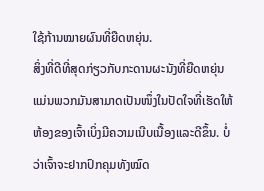ໃຊ້ກ້ານໝາຍຜົນທີ່ຍືດຫຍຸ່ນ.
ສິ່ງທີ່ດີທີ່ສຸດກ່ຽວກັບກະດານຜະນັງທີ່ຍືດຫຍຸ່ນແມ່ນພວກມັນສາມາດເປັນໜຶ່ງໃນປັດໃຈທີ່ເຮັດໃຫ້ຫ້ອງຂອງເຈົ້າເບິ່ງມີຄວາມເນີບເນື້ອງແລະດີຂຶ້ນ. ບໍ່ວ່າເຈົ້າຈະຢາກປົກຄຸມທັງໝົດ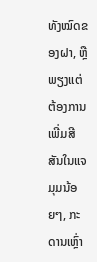ທັງໝົດຂອງຝາ, ຫຼື ພຽງແຕ່ຕ້ອງການເພີ່ມສີສັນໃນແຈມຸມນ້ອຍໆ, ກະດານເຫຼົ່າ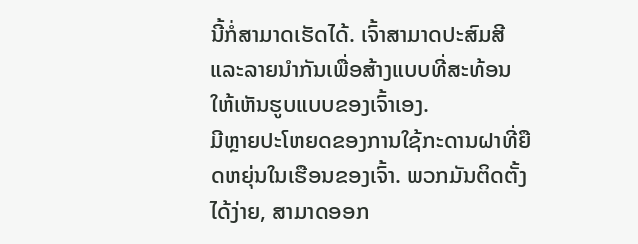ນີ້ກໍ່ສາມາດເຮັດໄດ້. ເຈົ້າສາມາດປະສົມສີແລະລາຍນຳກັນເພື່ອສ້າງແບບທີ່ສະທ້ອນໃຫ້ເຫັນຮູບແບບຂອງເຈົ້າເອງ.
ມີຫຼາຍປະໂຫຍດຂອງການໃຊ້ກະດານຝາທີ່ຍືດຫຍຸ່ນໃນເຮືອນຂອງເຈົ້າ. ພວກມັນຕິດຕັ້ງໄດ້ງ່າຍ, ສາມາດອອກ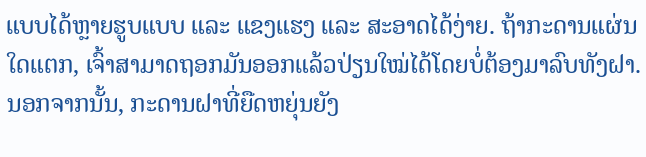ແບບໄດ້ຫຼາຍຮູບແບບ ແລະ ແຂງແຮງ ແລະ ສະອາດໄດ້ງ່າຍ. ຖ້າກະດານແຜ່ນໃດແຕກ, ເຈົ້າສາມາດຖອກມັນອອກແລ້ວປ່ຽນໃໝ່ໄດ້ໂດຍບໍ່ຕ້ອງມາລົບທັງຝາ. ນອກຈາກນັ້ນ, ກະດານຝາທີ່ຍືດຫຍຸ່ນຍັງ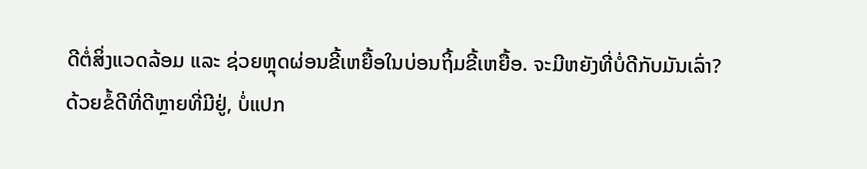ດີຕໍ່ສິ່ງແວດລ້ອມ ແລະ ຊ່ວຍຫຼຸດຜ່ອນຂີ້ເຫຍື້ອໃນບ່ອນຖິ້ມຂີ້ເຫຍື້ອ. ຈະມີຫຍັງທີ່ບໍ່ດີກັບມັນເລົ່າ?
ດ້ວຍຂໍ້ດີທີ່ດີຫຼາຍທີ່ມີຢູ່, ບໍ່ແປກ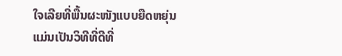ໃຈເລີຍທີ່ພື້ນຜະໜັງແບບຍືດຫຍຸ່ນແມ່ນເປັນວິທີທີ່ດີທີ່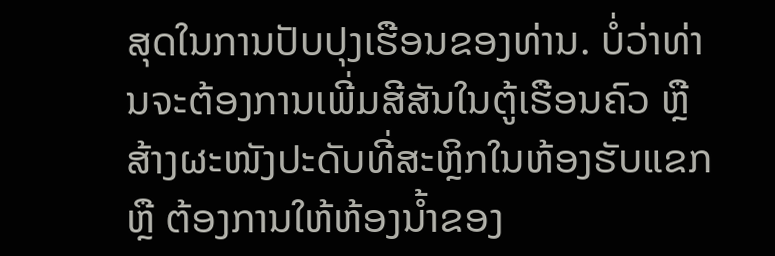ສຸດໃນການປັບປຸງເຮືອນຂອງທ່ານ. ບໍ່ວ່າທ່ານຈະຕ້ອງການເພີ່ມສີສັນໃນຕູ້ເຮືອນຄົວ ຫຼື ສ້າງຜະໜັງປະດັບທີ່ສະຫຼິກໃນຫ້ອງຮັບແຂກ ຫຼື ຕ້ອງການໃຫ້ຫ້ອງນ້ຳຂອງ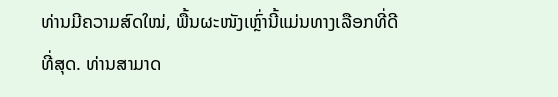ທ່ານມີຄວາມສົດໃໝ່, ພື້ນຜະໜັງເຫຼົ່ານີ້ແມ່ນທາງເລືອກທີ່ດີທີ່ສຸດ. ທ່ານສາມາດ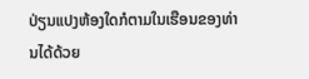ປ່ຽນແປງຫ້ອງໃດກໍຕາມໃນເຮືອນຂອງທ່ານໄດ້ດ້ວຍ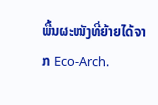ພື້ນຜະໜັງທີ່ຍ້າຍໄດ້ຈາກ Eco-Arch.